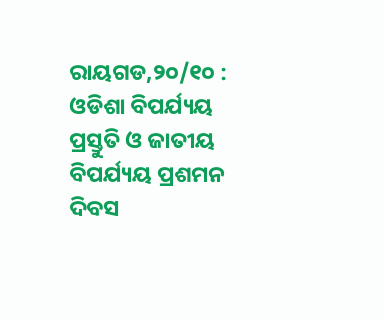ରାୟଗଡ,୨୦/୧୦ : ଓଡିଶା ବିପର୍ଯ୍ୟୟ ପ୍ରସ୍ତୁତି ଓ ଜାତୀୟ ବିପର୍ଯ୍ୟୟ ପ୍ରଶମନ ଦିବସ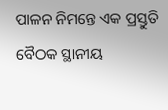ପାଳନ ନିମନ୍ତେ ଏକ ପ୍ରସ୍ତୁତି ବୈଠକ ସ୍ଥାନୀୟ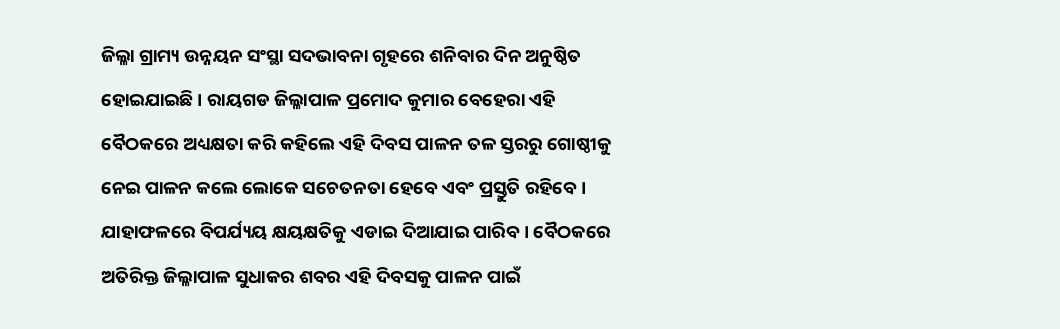ଜିଲ୍ଳା ଗ୍ରାମ୍ୟ ଉନ୍ନୟନ ସଂସ୍ଥା ସଦଭାବନା ଗୃହରେ ଶନିବାର ଦିନ ଅନୁଷ୍ଠିତ ହୋଇଯାଇଛି । ରାୟଗଡ ଜିଲ୍ଳାପାଳ ପ୍ରମୋଦ କୁମାର ବେହେରା ଏହି ବୈଠକରେ ଅଧ୍ୟକ୍ଷତା କରି କହିଲେ ଏହି ଦିବସ ପାଳନ ତଳ ସ୍ତରରୁ ଗୋଷ୍ଠୀକୁ ନେଇ ପାଳନ କଲେ ଲୋକେ ସଚେତନତା ହେବେ ଏବଂ ପ୍ରସ୍ତୁତି ରହିବେ । ଯାହାଫଳରେ ବିପର୍ଯ୍ୟୟ କ୍ଷୟକ୍ଷତିକୁ ଏଡାଇ ଦିଆଯାଇ ପାରିବ । ବୈଠକରେ ଅତିରିକ୍ତ ଜିଲ୍ଳାପାଳ ସୁଧାକର ଶବର ଏହି ଦିବସକୁ ପାଳନ ପାଇଁ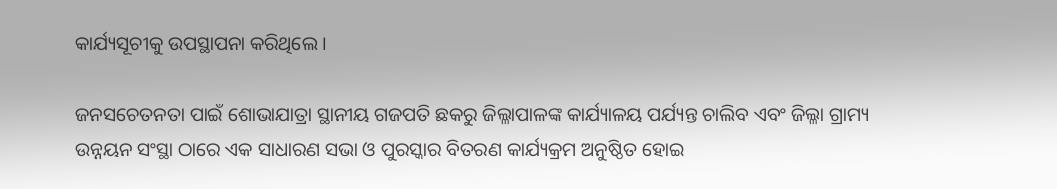କାର୍ଯ୍ୟସୂଚୀକୁ ଉପସ୍ଥାପନା କରିଥିଲେ ।

ଜନସଚେତନତା ପାଇଁ ଶୋଭାଯାତ୍ରା ସ୍ଥାନୀୟ ଗଜପତି ଛକରୁ ଜିଲ୍ଳାପାଳଙ୍କ କାର୍ଯ୍ୟାଳୟ ପର୍ଯ୍ୟନ୍ତ ଚାଲିବ ଏବଂ ଜିଲ୍ଳା ଗ୍ରାମ୍ୟ ଉନ୍ନୟନ ସଂସ୍ଥା ଠାରେ ଏକ ସାଧାରଣ ସଭା ଓ ପୁରସ୍କାର ବିତରଣ କାର୍ଯ୍ୟକ୍ରମ ଅନୁଷ୍ଠିତ ହୋଇ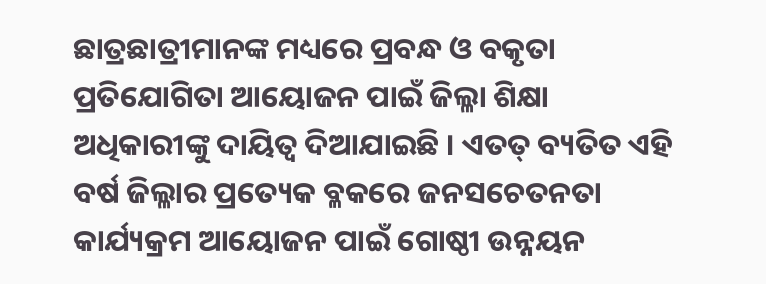ଛାତ୍ରଛାତ୍ରୀମାନଙ୍କ ମଧ୍ୟରେ ପ୍ରବନ୍ଧ ଓ ବକୃତା ପ୍ରତିଯୋଗିତା ଆୟୋଜନ ପାଇଁ ଜିଲ୍ଳା ଶିକ୍ଷା ଅଧିକାରୀଙ୍କୁ ଦାୟିତ୍ୱ ଦିଆଯାଇଛି । ଏତତ୍ ବ୍ୟତିତ ଏହି ବର୍ଷ ଜିଲ୍ଳାର ପ୍ରତ୍ୟେକ ବ୍ଳକରେ ଜନସଚେତନତା କାର୍ଯ୍ୟକ୍ରମ ଆୟୋଜନ ପାଇଁ ଗୋଷ୍ଠୀ ଉନ୍ନୟନ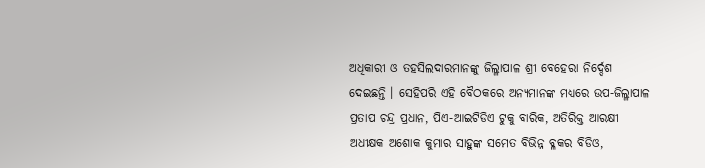ଅଧିକାରୀ ଓ ତହସିଲଦାରମାନଙ୍କୁ ଜିଲ୍ଳାପାଳ ଶ୍ରୀ ବେହେରା ନିର୍ଦ୍ଦେଶ ଦେଇଛନ୍ତି । ସେହିପରି ଏହି ବୈଠକରେ ଅନ୍ୟମାନଙ୍କ ମଧ୍ୟରେ ଉପ-ଜିଲ୍ଳାପାଳ ପ୍ରତାପ ଚନ୍ଦ୍ର ପ୍ରଧାନ, ପିଏ-ଆଇଟିଡିଏ ଟୁକୁ ବାରିକ, ଅତିରିକ୍ତ ଆରକ୍ଷୀ ଅଧୀକ୍ଷକ ଅଶୋକ କୁମାର ସାହୁଙ୍କ ସମେତ ବିଭିନ୍ନ ବ୍ଳକର ବିଡିଓ,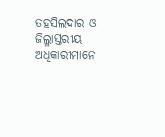ତହସିଲଦାର ଓ ଜିଲ୍ଳାସ୍ତରୀୟ ଅଧିକାରୀମାନେ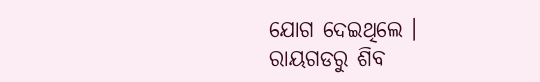ଯୋଗ ଦେଇଥିଲେ ।
ରାୟଗଡରୁ ଶିବ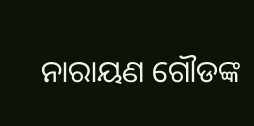ନାରାୟଣ ଗୌଡଙ୍କ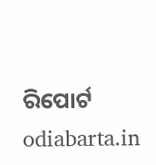ରିପୋର୍ଟ odiabarta.in